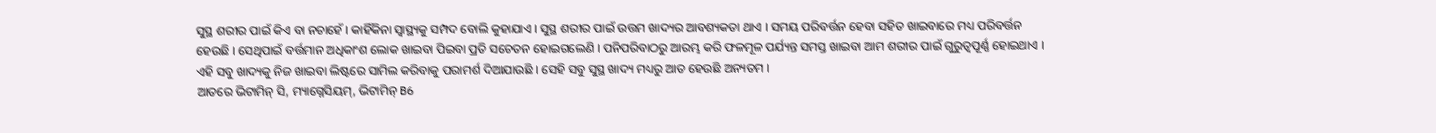ସୁସ୍ଥ ଶରୀର ପାଇଁ କିଏ ବା ନଚାହେଁ । କାହିଁକିନା ସ୍ବାସ୍ଥ୍ୟକୁ ସମ୍ପଦ ବୋଲି କୁହାଯାଏ । ସୁସ୍ଥ ଶରୀର ପାଇଁ ଉତ୍ତମ ଖାଦ୍ୟର ଆବଶ୍ୟକତା ଥାଏ । ସମୟ ପରିବର୍ତ୍ତନ ହେବା ସହିତ ଖାଇବାରେ ମଧ୍ୟ ପରିବର୍ତ୍ତନ ହେଉଛି । ସେଥିପାଇଁ ବର୍ତ୍ତମାନ ଅଧିକାଂଶ ଲୋକ ଖାଇବା ପିଇବା ପ୍ରତି ସଚେତନ ହୋଇଗଲେଣି । ପନିପରିବାଠରୁ ଆରମ୍ଭ କରି ଫଳମୂଳ ପର୍ଯ୍ୟନ୍ତ ସମସ୍ତ ଖାଇବା ଆମ ଶରୀର ପାଇଁ ଗୁରୁତ୍ବପୂର୍ଣ୍ଣ ହୋଇଥାଏ । ଏହି ସବୁ ଖାଦ୍ୟକୁ ନିଜ ଖାଇବା ଲିଷ୍ଟରେ ସାମିଲ କରିବାକୁ ପରାମର୍ଶ ଦିଆଯାଉଛି । ସେହି ସବୁ ସୁସ୍ଥ ଖାଦ୍ୟ ମଧ୍ୟରୁ ଆତ ହେଉଛି ଅନ୍ୟତମ ।
ଆତରେ ଭିଟାମିନ୍ ସି, ମ୍ୟାଗ୍ନେସିୟମ୍, ଭିଟାମିନ୍ B6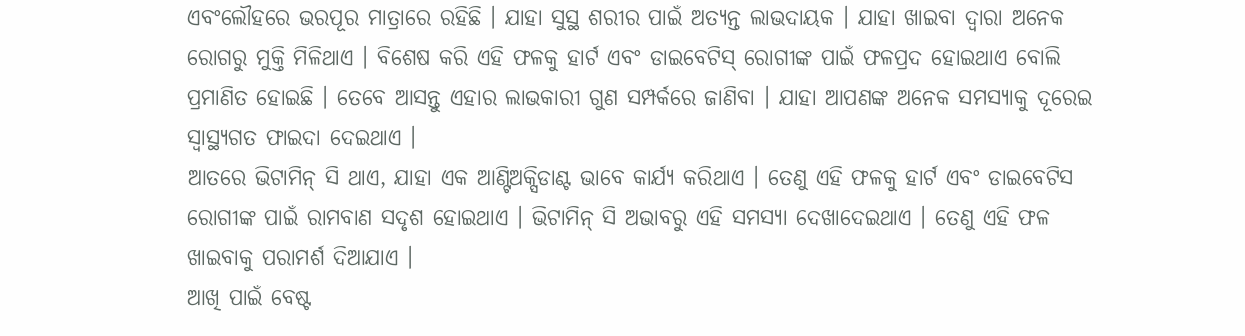ଏବଂଲୌହରେ ଭରପୂର ମାତ୍ରାରେ ରହିଛି । ଯାହା ସୁସ୍ଥ ଶରୀର ପାଇଁ ଅତ୍ୟନ୍ତ ଲାଭଦାୟକ । ଯାହା ଖାଇବା ଦ୍ବାରା ଅନେକ ରୋଗରୁ ମୁକ୍ତି ମିଳିଥାଏ । ବିଶେଷ କରି ଏହି ଫଳକୁ ହାର୍ଟ ଏବଂ ଡାଇବେଟିସ୍ ରୋଗୀଙ୍କ ପାଇଁ ଫଳପ୍ରଦ ହୋଇଥାଏ ବୋଲି ପ୍ରମାଣିତ ହୋଇଛି । ତେବେ ଆସନ୍ତୁ ଏହାର ଲାଭକାରୀ ଗୁଣ ସମ୍ପର୍କରେ ଜାଣିବା । ଯାହା ଆପଣଙ୍କ ଅନେକ ସମସ୍ୟାକୁ ଦୂରେଇ ସ୍ବାସ୍ଥ୍ୟଗତ ଫାଇଦା ଦେଇଥାଏ ।
ଆତରେ ଭିଟାମିନ୍ ସି ଥାଏ, ଯାହା ଏକ ଆଣ୍ଟିଅକ୍ସିଡାଣ୍ଟ ଭାବେ କାର୍ଯ୍ୟ କରିଥାଏ । ତେଣୁ ଏହି ଫଳକୁ ହାର୍ଟ ଏବଂ ଡାଇବେଟିସ ରୋଗୀଙ୍କ ପାଇଁ ରାମବାଣ ସଦୃଶ ହୋଇଥାଏ । ଭିଟାମିନ୍ ସି ଅଭାବରୁ ଏହି ସମସ୍ୟା ଦେଖାଦେଇଥାଏ । ତେଣୁ ଏହି ଫଳ ଖାଇବାକୁ ପରାମର୍ଶ ଦିଆଯାଏ ।
ଆଖି ପାଇଁ ବେଷ୍ଟ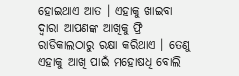ହୋଇଥାଏ ଆତ । ଏହାକୁ ଖାଇବା ଦ୍ବାରା ଆପଣଙ୍କ ଆଖିକୁ ଫ୍ରି ରାଡିକାଲଠାରୁ ରକ୍ଷା କରିଥାଏ । ତେଣୁ ଏହାକୁ ଆଖି ପାଇଁ ମହୋଷଧି ବୋଲି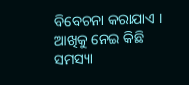ବିବେଚନା କରାଯାଏ । ଆଖିକୁ ନେଇ କିଛି ସମସ୍ୟା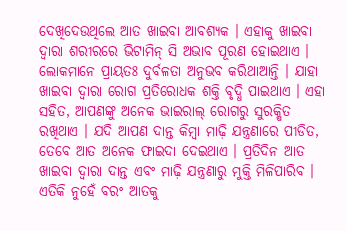ଦେଖିଦେଉଥିଲେ ଆତ ଖାଇବା ଆବଶ୍ୟକ । ଏହାକୁ ଖାଇବା ଦ୍ୱାରା ଶରୀରରେ ଭିଟାମିନ୍ ସି ଅଭାବ ପୂରଣ ହୋଇଥାଏ । ଲୋକମାନେ ପ୍ରାୟତଃ ଦୁର୍ବଳତା ଅନୁଭବ କରିଥାଆନ୍ତି । ଯାହା ଖାଇବା ଦ୍ୱାରା ରୋଗ ପ୍ରତିରୋଧକ ଶକ୍ତି ବୃଦ୍ଧି ପାଇଥାଏ । ଏହା ସହିତ, ଆପଣଙ୍କୁ ଅନେକ ଭାଇରାଲ୍ ରୋଗରୁ ସୁରକ୍ଷିତ ରଖିଥାଏ । ଯଦି ଆପଣ ଦାନ୍ତ କିମ୍ବା ମାଢ଼ି ଯନ୍ତ୍ରଣାରେ ପୀଡିତ, ତେବେ ଆତ ଅନେକ ଫାଇଦା ଦେଇଥାଏ । ପ୍ରତିଦିନ ଆତ ଖାଇବା ଦ୍ୱାରା ଦାନ୍ତ ଏବଂ ମାଢ଼ି ଯନ୍ତ୍ରଣାରୁ ମୁକ୍ତି ମିଳିପାରିବ ।
ଏତିକି ନୁହେଁ ବରଂ ଆତକୁ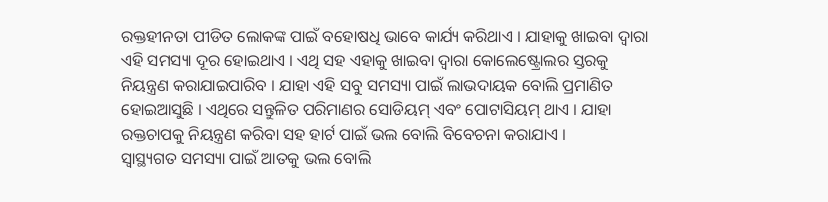ରକ୍ତହୀନତା ପୀଡିତ ଲୋକଙ୍କ ପାଇଁ ବହୋଷଧି ଭାବେ କାର୍ଯ୍ୟ କରିଥାଏ । ଯାହାକୁ ଖାଇବା ଦ୍ବାରା ଏହି ସମସ୍ୟା ଦୂର ହୋଇଥାଏ । ଏଥି ସହ ଏହାକୁ ଖାଇବା ଦ୍ବାରା କୋଲେଷ୍ଟ୍ରୋଲର ସ୍ତରକୁ ନିୟନ୍ତ୍ରଣ କରାଯାଇପାରିବ । ଯାହା ଏହି ସବୁ ସମସ୍ୟା ପାଇଁ ଲାଭଦାୟକ ବୋଲି ପ୍ରମାଣିତ ହୋଇଆସୁଛି । ଏଥିରେ ସନ୍ତୁଳିତ ପରିମାଣର ସୋଡିୟମ୍ ଏବଂ ପୋଟାସିୟମ୍ ଥାଏ । ଯାହା ରକ୍ତଚାପକୁ ନିୟନ୍ତ୍ରଣ କରିବା ସହ ହାର୍ଟ ପାଇଁ ଭଲ ବୋଲି ବିବେଚନା କରାଯାଏ ।
ସ୍ବାସ୍ଥ୍ୟଗତ ସମସ୍ୟା ପାଇଁ ଆତକୁ ଭଲ ବୋଲି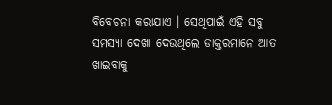ବିବେଚନା କରାଯାଏ । ସେଥିପାଇଁ ଏହି ସବୁ ସମସ୍ୟା ଦେଖା ଦେଉଥିଲେ ଡାକ୍ତରମାନେ ଆତ ଖାଇବାକୁ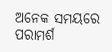ଅନେକ ସମୟରେ ପରାମର୍ଶ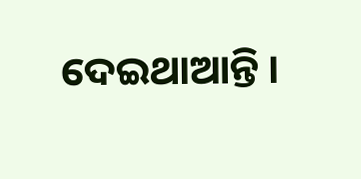ଦେଇଥାଆନ୍ତି ।